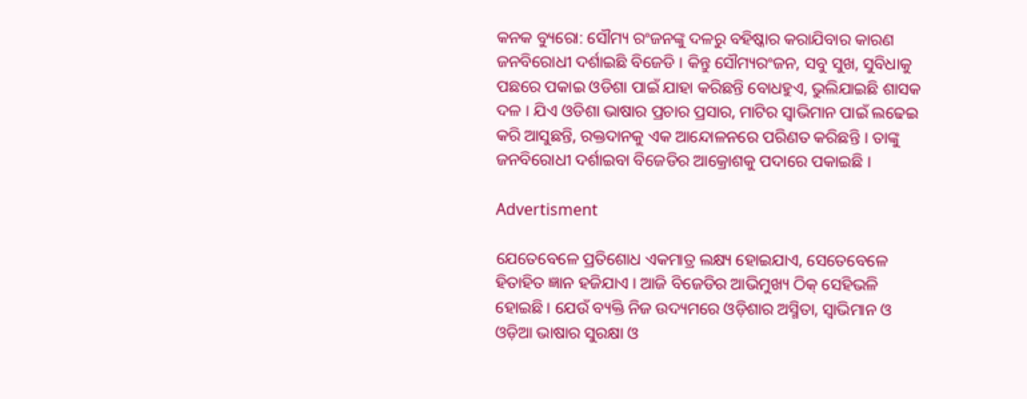କନକ ବ୍ୟୁରୋ: ସୌମ୍ୟ ରଂଜନଙ୍କୁ ଦଳରୁ ବହିଷ୍କାର କରାଯିବାର କାରଣ ଜନବିରୋଧୀ ଦର୍ଶାଇଛି ବିଜେଡି । କିନ୍ତୁ ସୌମ୍ୟରଂଜନ, ସବୁ ସୁଖ, ସୁବିଧାକୁ ପଛରେ ପକାଇ ଓଡିଶା ପାଇଁ ଯାହା କରିଛନ୍ତି ବୋଧହୁଏ, ଭୁଲିଯାଇଛି ଶାସକ ଦଳ । ଯିଏ ଓଡିଶା ଭାଷାର ପ୍ରଚାର ପ୍ରସାର, ମାଟିର ସ୍ୱାଭିମାନ ପାଇଁ ଲଢେଇ କରି ଆସୁଛନ୍ତି, ରକ୍ତଦାନକୁ ଏକ ଆନ୍ଦୋଳନରେ ପରିଣତ କରିଛନ୍ତି । ତାଙ୍କୁ ଜନବିରୋଧୀ ଦର୍ଶାଇବା ବିଜେଡିର ଆକ୍ରୋଶକୁ ପଦାରେ ପକାଇଛି ।

Advertisment

ଯେତେବେଳେ ପ୍ରତିଶୋଧ ଏକମାତ୍ର ଲକ୍ଷ୍ୟ ହୋଇଯାଏ, ସେତେବେଳେ ହିତାହିତ ଜ୍ଞାନ ହଜିଯାଏ । ଆଜି ବିଜେଡିର ଆଭିମୁଖ୍ୟ ଠିକ୍ ସେହିଭଳି ହୋଇଛି । ଯେଉଁ ବ୍ୟକ୍ତି ନିଜ ଉଦ୍ୟମରେ ଓଡ଼ିଶାର ଅସ୍ମିତା, ସ୍ୱାଭିମାନ ଓ ଓଡ଼ିଆ ଭାଷାର ସୁରକ୍ଷା ଓ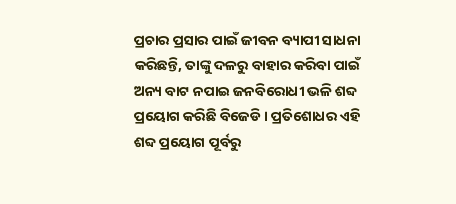ପ୍ରଚାର ପ୍ରସାର ପାଇଁ ଜୀବନ ବ୍ୟାପୀ ସାଧନା କରିଛନ୍ତି, ତାଙ୍କୁ ଦଳରୁ ବାହାର କରିବା ପାଇଁ ଅନ୍ୟ ବାଟ ନପାଇ ଜନବିରୋଧୀ ଭଳି ଶବ୍ଦ ପ୍ରୟୋଗ କରିଛି ବିଜେଡି । ପ୍ରତିଶୋଧର ଏହି ଶବ୍ଦ ପ୍ରୟୋଗ ପୂର୍ବରୁ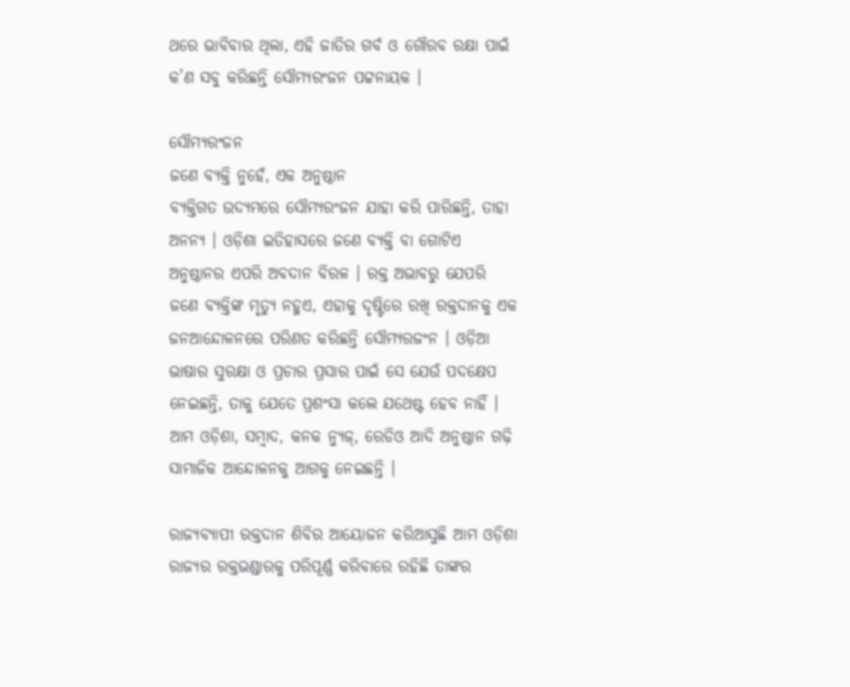ଥରେ ଭାବିବାର ଥିଲା, ଏହି ଜାତିର ଗର୍ବ ଓ ଗୌରବ ରକ୍ଷା ପାଇଁ କ’ଣ ସବୁ କରିଛନ୍ତି ସୌମ୍ୟରଂଜନ ପଟ୍ଟନାୟକ ।

ସୌମ୍ୟରଂଜନ
ଜଣେ ବ୍ୟକ୍ତି ନୁହେଁ, ଏକ ଅନୁଷ୍ଠାନ
ବ୍ୟକ୍ତିଗତ ଉଦ୍ୟମରେ ସୌମ୍ୟରଂଜନ ଯାହା କରି ପାରିଛନ୍ତି, ତାହା ଅନନ୍ୟ । ଓଡ଼ିଶା ଇତିହାସରେ ଜଣେ ବ୍ୟକ୍ତି ବା ଗୋଟିଏ ଅନୁଷ୍ଠାନର ଏପରି ଅବଦାନ ବିରଳ । ରକ୍ତ ଅଭାବରୁ ଯେପରି ଜଣେ ବ୍ୟକ୍ତିଙ୍କ ମୃତ୍ୟୁ ନହୁଏ, ଏହାକୁ ଦୃଷ୍ଟିରେ ରଖି ରକ୍ତଦାନକୁ ଏକ ଜନଆନ୍ଦୋଳନରେ ପରିଣତ କରିଛନ୍ତି ସୌମ୍ୟରଜଂନ । ଓଡ଼ିଆ ଭାଷାର ସୁରକ୍ଷା ଓ ପ୍ରଚାର ପ୍ରସାର ପାଇଁ ସେ ଯେଉଁ ପଦକ୍ଷେପ ନେଇଛନ୍ତି, ତାକୁ ଯେତେ ପ୍ରଶଂସା କଲେ ଯଥେଷ୍ଟ ହେବ ନାହିଁ । ଆମ ଓଡ଼ିଶା, ସମ୍ବାଦ, କନକ ନ୍ୟୁଜ୍, ରେଡିଓ ଆଦି ଅନୁଷ୍ଠାନ ଗଢ଼ି ସାମାଜିକ ଆନ୍ଦୋଳନକୁ ଆଗକୁ ନେଇଛନ୍ତି ।

ରାଜ୍ୟବ୍ୟାପୀ ରକ୍ତଦାନ ଶିବିର ଆୟୋଜନ କରିଆସୁଛି ଆମ ଓଡ଼ିଶା
ରାଜ୍ୟର ରକ୍ତଭଣ୍ଡାରକୁ ପରିପୂର୍ଣ୍ଣ କରିବାରେ ରହିଛି ତାଙ୍କର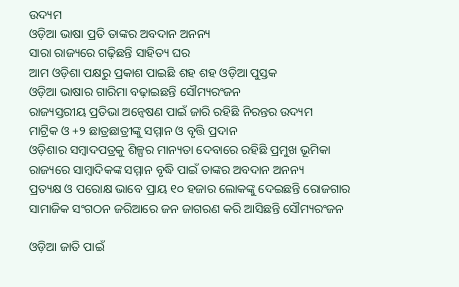ଉଦ୍ୟମ
ଓଡ଼ିଆ ଭାଷା ପ୍ରତି ତାଙ୍କର ଅବଦାନ ଅନନ୍ୟ
ସାରା ରାଜ୍ୟରେ ଗଢ଼ିଛନ୍ତି ସାହିତ୍ୟ ଘର
ଆମ ଓଡ଼ିଶା ପକ୍ଷରୁ ପ୍ରକାଶ ପାଇଛି ଶହ ଶହ ଓଡ଼ିଆ ପୁସ୍ତକ
ଓଡ଼ିଆ ଭାଷାର ଗାରିମା ବଢ଼ାଇଛନ୍ତି ସୌମ୍ୟରଂଜନ
ରାଜ୍ୟସ୍ତରୀୟ ପ୍ରତିଭା ଅନ୍ୱେଷଣ ପାଇଁ ଜାରି ରହିଛି ନିରନ୍ତର ଉଦ୍ୟମ
ମାଟ୍ରିକ ଓ +୨ ଛାତ୍ରଛାତ୍ରୀଙ୍କୁ ସମ୍ମାନ ଓ ବୃତ୍ତି ପ୍ରଦାନ
ଓଡ଼ିଶାର ସମ୍ବାଦପତ୍ରକୁ ଶିଳ୍ପର ମାନ୍ୟତା ଦେବାରେ ରହିଛି ପ୍ରମୁଖ ଭୂମିକା
ରାଜ୍ୟରେ ସାମ୍ବାଦିକଙ୍କ ସମ୍ମାନ ବୃଦ୍ଧି ପାଇଁ ତାଙ୍କର ଅବଦାନ ଅନନ୍ୟ
ପ୍ରତ୍ୟକ୍ଷ ଓ ପରୋକ୍ଷ ଭାବେ ପ୍ରାୟ ୧୦ ହଜାର ଲୋକଙ୍କୁ ଦେଇଛନ୍ତି ରୋଜଗାର
ସାମାଜିକ ସଂଗଠନ ଜରିଆରେ ଜନ ଜାଗରଣ କରି ଆସିଛନ୍ତି ସୌମ୍ୟରଂଜନ

ଓଡ଼ିଆ ଜାତି ପାଇଁ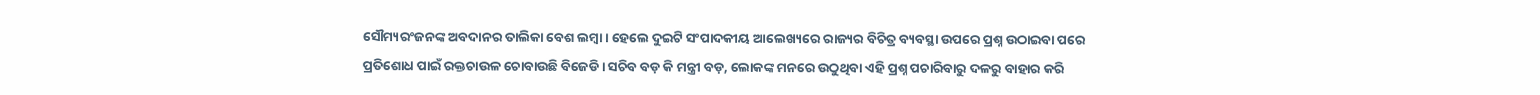ସୌମ୍ୟରଂଜନଙ୍କ ଅବଦାନର ତାଲିକା ବେଶ ଲମ୍ବା । ହେଲେ ଦୁଇଟି ସଂପାଦକୀୟ ଆଲେଖ୍ୟରେ ରାଜ୍ୟର ବିଚିତ୍ର ବ୍ୟବସ୍ଥା ଉପରେ ପ୍ରଶ୍ନ ଉଠାଇବା ପରେ ପ୍ରତିଶୋଧ ପାଇଁ ରକ୍ତଚାଉଳ ଚୋବାଉଛି ବିଜେଡି । ସଚିବ ବଡ଼ କି ମନ୍ତ୍ରୀ ବଡ଼, ଲୋକଙ୍କ ମନରେ ଉଠୁଥିବା ଏହି ପ୍ରଶ୍ନ ପଚାରିବାରୁ ଦଳରୁ ବାହାର କରି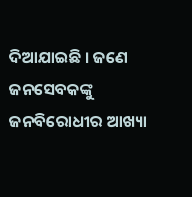ଦିଆଯାଇଛି । ଜଣେ ଜନସେବକଙ୍କୁ ଜନବିରୋଧୀର ଆଖ୍ୟା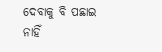ଦେବାକୁ ବି ପଛାଇ ନାହିଁ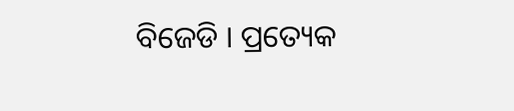ବିଜେଡି । ପ୍ରତ୍ୟେକ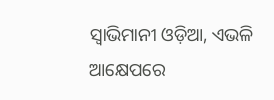ସ୍ୱାଭିମାନୀ ଓଡ଼ିଆ, ଏଭଳି ଆକ୍ଷେପରେ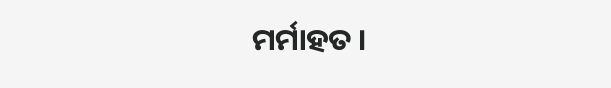ମର୍ମାହତ ।